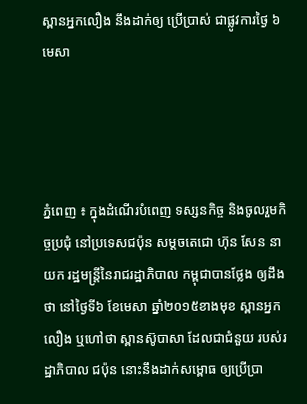ស្ពានអ្នកលឿង នឹងដាក់ឲ្យ ប្រើប្រាស់ ជាផ្លូវការថ្ងៃ ៦មេសា




ភ្នំពេញ ៖ ក្នុងដំណើរបំពេញ ទស្សនកិច្ច និងចូលរួមកិច្ចប្រជុំ នៅប្រទេសជប៉ុន សម្តចតេជោ ហ៊ុន សែន នាយក រដ្ឋមន្រ្តីនៃរាជរដ្ឋាភិបាល កម្ពុជាបានថ្លែង ឲ្យដឹងថា នៅថ្ងៃទី៦ ខែមេសា ឆ្នាំ២០១៥ខាងមុខ ស្ពានអ្នកលឿង ឬហៅថា ស្ពានស៊ូបាសា ដែលជាជំនួយ របស់រដ្ឋាភិបាល ជប៉ុន នោះនឹងដាក់សម្ពោធ ឲ្យប្រើប្រា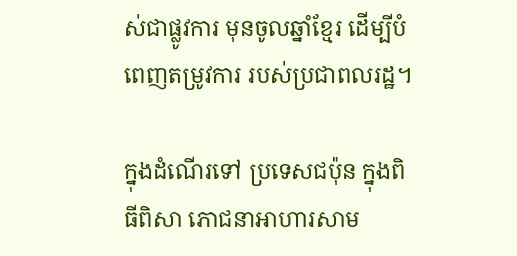ស់ជាផ្លូវការ មុនចូលឆ្នាំខ្មែរ ដើម្បីបំពេញតម្រូវការ របស់ប្រជាពលរដ្ឋ។

ក្នុងដំណើរទៅ ប្រទេសជប៉ុន ក្នុងពិធីពិសា ភោជនាអាហារសាម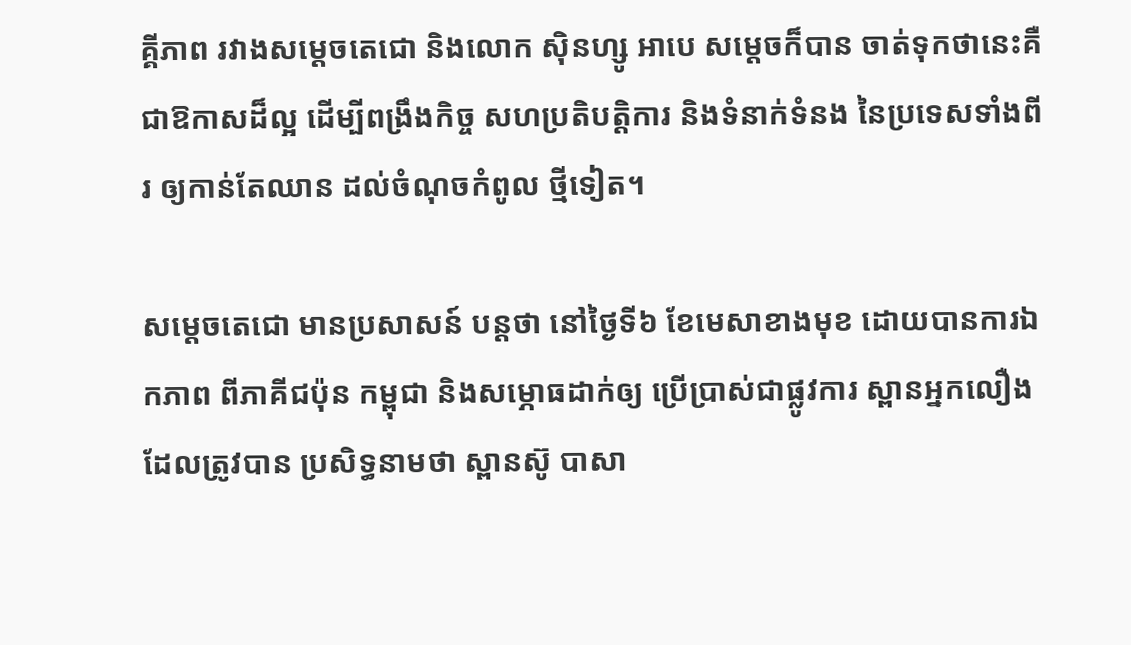គ្គីភាព រវាងសម្តេចតេជោ និងលោក ស៊ិនហ្សូ អាបេ សម្តេចក៏បាន ចាត់ទុកថានេះគឺ ជាឱកាសដ៏ល្អ ដើម្បីពង្រឹងកិច្ច សហប្រតិបត្តិការ និងទំនាក់ទំនង នៃប្រទេសទាំងពីរ ឲ្យកាន់តែឈាន ដល់ចំណុចកំពូល ថ្មីទៀត។

សម្តេចតេជោ មានប្រសាសន៍ បន្តថា នៅថ្ងៃទី៦ ខែមេសាខាងមុខ ដោយបានការឯកភាព ពីភាគីជប៉ុន កម្ពុជា និងសម្ភោធដាក់ឲ្យ ប្រើប្រាស់ជាផ្លូវការ ស្ពានអ្នកលឿង ដែលត្រូវបាន ប្រសិទ្ធនាមថា ស្ពានស៊ូ បាសា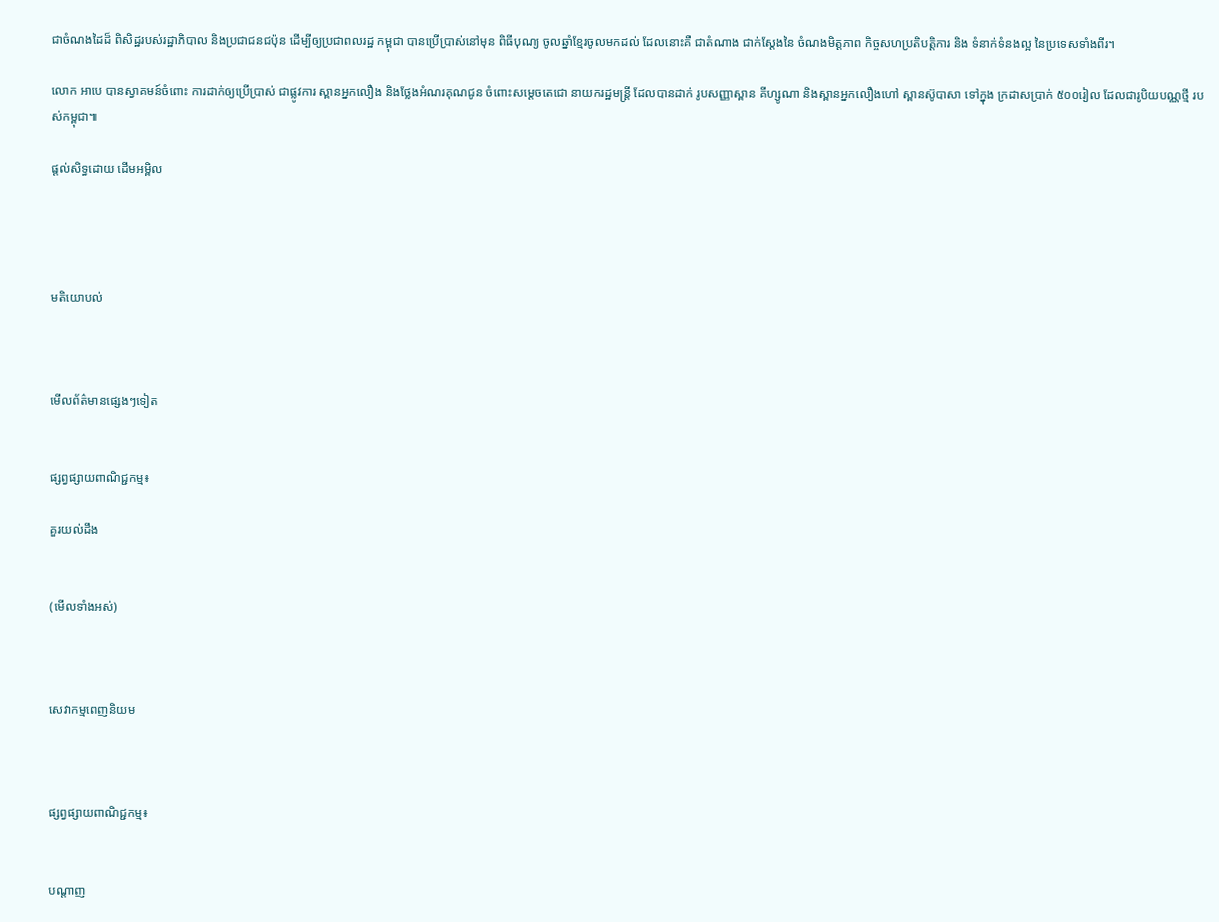ជាចំណងដៃដ៏ ពិសិដ្ឋរបស់រដ្ឋាភិបាល និងប្រជាជនជប៉ុន ដើម្បីឲ្យប្រជាពលរដ្ឋ កម្ពុជា បានប្រើប្រាស់នៅមុន ពិធីបុណ្យ ចូលឆ្នាំខ្មែរចូលមកដល់ ដែលនោះគឺ ជាតំណាង ជាក់ស្តែងនៃ ចំណងមិត្តភាព កិច្ចសហប្រតិបត្តិការ និង ទំនាក់ទំនងល្អ នៃប្រទេសទាំងពីរ។

លោក អាបេ បានស្វាគមន៍ចំពោះ ការដាក់ឲ្យប្រើប្រាស់ ជាផ្លូវការ ស្ពានអ្នកលឿង និងថ្លែងអំណរគុណជូន ចំពោះសម្តេចតេជោ នាយករដ្ឋមន្រ្តី ដែលបានដាក់ រូបសញ្ញាស្ពាន គីហ្សូណា និងស្ពានអ្នកលឿងហៅ ស្ពានស៊ូបាសា ទៅក្នុង ក្រដាសប្រាក់ ៥០០រៀល ដែលជារូបិយបណ្ណថ្មី របស់កម្ពុជា៕

ផ្តល់សិទ្ធដោយ ដើមអម្ពិល




មតិយោបល់



មើលព័ត៌មានផ្សេងៗទៀត


ផ្សព្វផ្សាយពាណិជ្ជកម្ម៖

គួរយល់ដឹង


(មើលទាំងអស់)



សេវាកម្មពេញនិយម



ផ្សព្វផ្សាយពាណិជ្ជកម្ម៖


បណ្តាញ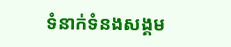ទំនាក់ទំនងសង្គម